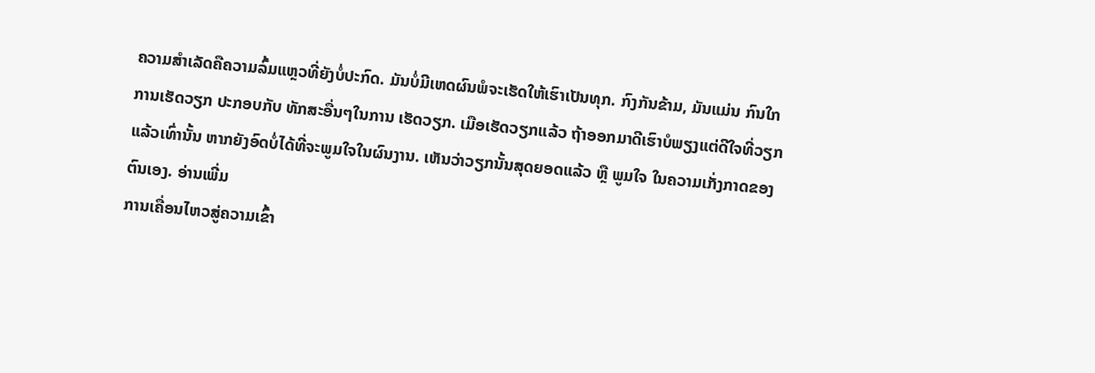ຄວາມສໍາເລັດຄືຄວາມລົ້ມແຫຼວທີ່ຍັງບໍ່ປະກົດ. ມັນບໍ່ມີເຫດຜົນພໍຈະເຮັດໃຫ້ເຮົາເປັນທຸກ. ກົງກັນຂ້າມ, ມັນແມ່ນ ກົນໃກການເຮັດວຽກ ປະກອບກັບ ທັກສະອື່ນໆໃນການ ເຮັດວຽກ. ເມືອເຮັດວຽກແລ້ວ ຖ້າອອກມາດີເຮົາບໍພຽງແຕ່ດີໃຈທີ່ວຽກແລ້ວເທົ່ານັ້ນ ຫາກຍັງອົດບໍ່ໄດ້ທີ່ຈະພູມໃຈໃນຜົນງານ. ເຫັນວ່າວຽກນັ້ນສຸດຍອດແລ້ວ ຫຼື ພູມໃຈ ໃນຄວາມເກັ່ງກາດຂອງຕົນເອງ. ອ່ານເພີ່ມ
ການເຄື່ອນໄຫວສູ່ຄວາມເຂົ້າ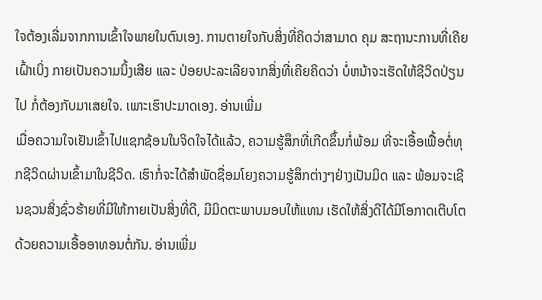ໃຈຕ້ອງເລີ່ມຈາກການເຂົ້າໃຈພາຍໃນຕົນເອງ. ການຕາຍໃຈກັບສິ່ງທີ່ຄິດວ່າສາມາດ ຄຸມ ສະຖານະການທີ່ເຄີຍເຝົ້າເບິ່ງ ກາຍເປັນຄວາມນິ້ງເສີຍ ແລະ ປ່ອຍປະລະເລີຍຈາກສິ່ງທີ່ເຄີຍຄິດວ່າ ບໍ່ຫນ້າຈະເຮັດໃຫ້ຊີວິດປ່ຽນໄປ ກໍ່ຕ້ອງກັບມາເສຍໃຈ. ເພາະເຮົາປະມາດເອງ. ອ່ານເພີ່ມ
ເມື່ອຄວາມໃຈເຢັນເຂົ້າໄປແຊກຊ້ອນໃນຈິດໃຈໄດ້ແລ້ວ, ຄວາມຮູ້ສຶກທີ່ເກີດຂຶ້ນກໍ່ພ້ອມ ທີ່ຈະເອື້ອເຟື້ອຕໍ່ທຸກຊີວິດຜ່ານເຂົ້າມາໃນຊີວິດ. ເຮົາກໍ່ຈະໄດ້ສຳພັດຊື່ອມໂຍງຄວາມຮູ້ສຶກຕ່າງໆຢ່າງເປັນມິດ ແລະ ພ້ອມຈະເຊີນຊວນສິ່ງຊົ່ວຮ້າຍທີ່ມີໃຫ້ກາຍເປັນສິ່ງທີ່ດີ, ມີມິດຕະພາບມອບໃຫ້ແທນ ເຮັດໃຫ້ສິ່ງດີໄດ້ມີໂອກາດເຕີບໂຕດ້ວຍຄວາມເອື້ອອາທອນຕໍ່ກັນ. ອ່ານເພີ່ມ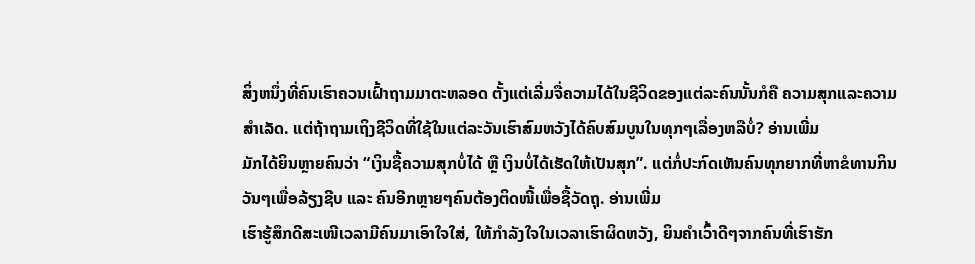ສິ່ງຫນຶ່ງທີ່ຄົນເຮົາຄວນເຝົ້າຖາມມາຕະຫລອດ ຕັ້ງແຕ່ເລີ່ມຈື່ຄວາມໄດ້ໃນຊີວິດຂອງແຕ່ລະຄົນນັ້ນກໍຄື ຄວາມສຸກແລະຄວາມສຳເລັດ. ແຕ່ຖ້າຖາມເຖິງຊີວິດທີ່ໃຊ້ໃນແຕ່ລະວັນເຮົາສົມຫວັງໄດ້ຄົບສົມບູນໃນທຸກໆເລື່ອງຫລືບໍ່? ອ່ານເພີ່ມ
ມັກໄດ້ຍິນຫຼາຍຄົນວ່າ “ເງິນຊື້ຄວາມສຸກບໍ່ໄດ້ ຫຼື ເງິນບໍ່ໄດ້ເຮັດໃຫ້ເປັນສຸກ”. ແຕ່ກໍ່ປະກົດເຫັນຄົນທຸກຍາກທີ່ຫາຂໍທານກິນວັນໆເພື່ອລ້ຽງຊີບ ແລະ ຄົນອີກຫຼາຍໆຄົນຕ້ອງຕິດໜີ້ເພື່ອຊື້ວັດຖຸ. ອ່ານເພີ່ມ
ເຮົາຮູ້ສຶກດີສະເໜີເວລາມີຄົນມາເອົາໃຈໃສ່, ໃຫ້ກຳລັງໃຈໃນເວລາເຮົາຜິດຫວັງ, ຍິນຄຳເວົ້າດີໆຈາກຄົນທີ່ເຮົາຮັກ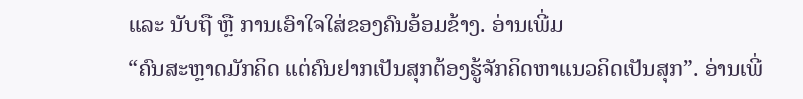ແລະ ນັບຖື ຫຼື ການເອົາໃຈໃສ່ຂອງຄົນອ້ອມຂ້າງ. ອ່ານເພີ່ມ
“ຄົນສະຫຼາດມັກຄິດ ແຕ່ຄົນຢາກເປັນສຸກຕ້ອງຮູ້ຈັກຄິດຫາແນວຄິດເປັນສຸກ”. ອ່ານເພີ່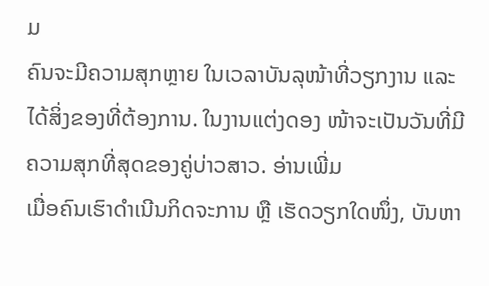ມ
ຄົນຈະມີຄວາມສຸກຫຼາຍ ໃນເວລາບັນລຸໜ້າທີ່ວຽກງານ ແລະ ໄດ້ສິ່ງຂອງທີ່ຕ້ອງການ. ໃນງານແຕ່ງດອງ ໜ້າຈະເປັນວັນທີ່ມີຄວາມສຸກທີ່ສຸດຂອງຄູ່ບ່າວສາວ. ອ່ານເພີ່ມ
ເມື່ອຄົນເຮົາດຳເນີນກິດຈະການ ຫຼື ເຮັດວຽກໃດໜຶ່ງ, ບັນຫາ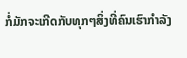ກໍ່ມັກຈະເກີດກັບທຸກໆສິ່ງທີ່ຄົນເຮົາກຳລັງ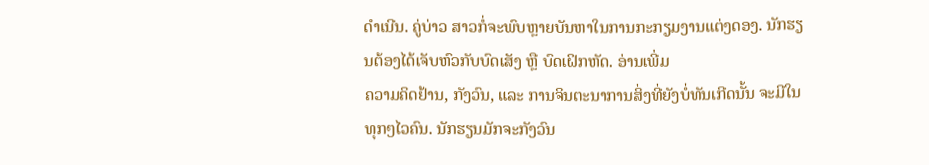ດຳເນີນ. ຄູ່ບ່າວ ສາວກໍ່ຈະພົບຫຼາຍບັນຫາໃນການກະກຽມງານແຕ່ງດອງ. ນັກຮຽນຕ້ອງໄດ້ເຈັບຫົວກັບບົດເສັງ ຫຼື ບົດເຝິກຫັດ. ອ່ານເພີ່ມ
ຄວາມຄິດຢ້ານ, ກັງວົນ, ແລະ ການຈິນຕະນາການສິ່ງທີ່ຍັງບໍ່ທັນເກີດນັ້ນ ຈະມີໃນທຸກໆໄວຄົນ. ນັກຮຽນມັກຈະກັງວົນ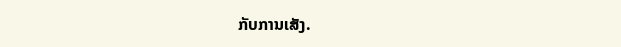ກັບການເສັງ.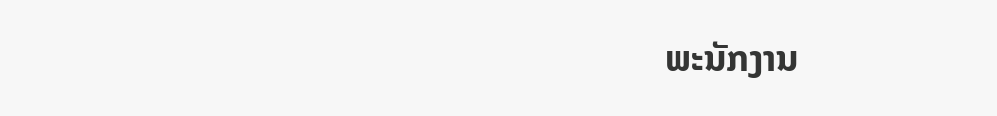ພະນັກງານ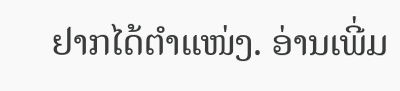ຢາກໄດ້ຕຳແໜ່ງ. ອ່ານເພີ່ມ